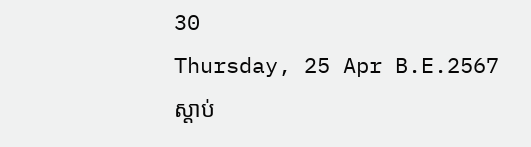30
Thursday, 25 Apr B.E.2567
ស្តាប់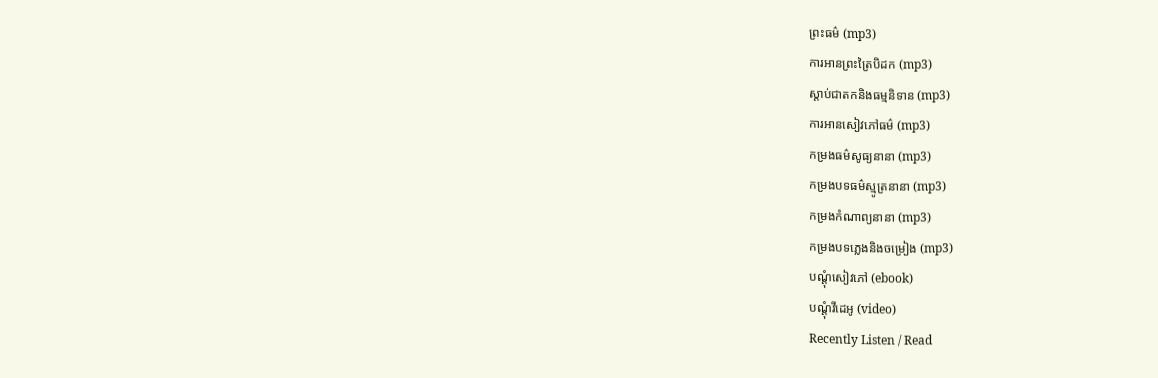ព្រះធម៌ (mp3)
ការអានព្រះត្រៃបិដក (mp3)
ស្តាប់ជាតកនិងធម្មនិទាន (mp3)
ការអានសៀវភៅធម៌ (mp3)
កម្រងធម៌សូធ្យនានា (mp3)
កម្រងបទធម៌ស្មូត្រនានា (mp3)
កម្រងកំណាព្យនានា (mp3)
កម្រងបទភ្លេងនិងចម្រៀង (mp3)
បណ្តុំសៀវភៅ (ebook)
បណ្តុំវីដេអូ (video)
Recently Listen / Read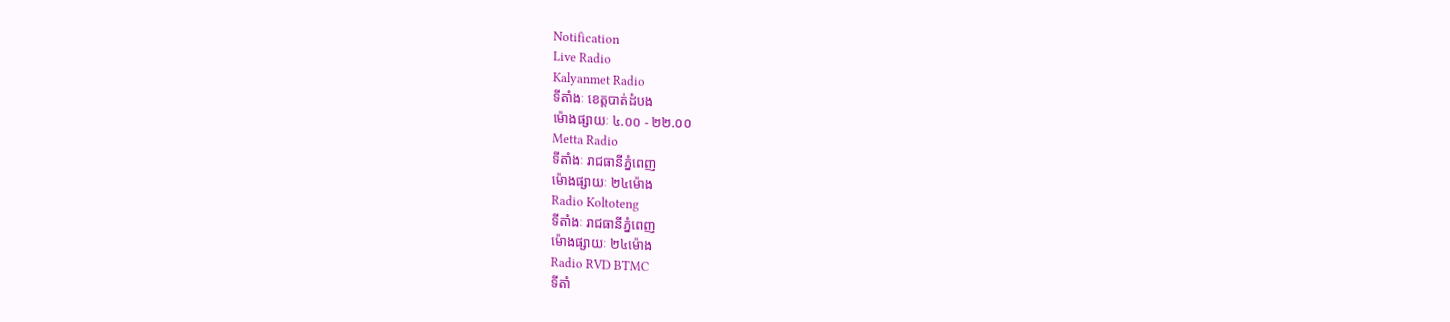Notification
Live Radio
Kalyanmet Radio
ទីតាំងៈ ខេត្តបាត់ដំបង
ម៉ោងផ្សាយៈ ៤.០០ - ២២.០០
Metta Radio
ទីតាំងៈ រាជធានីភ្នំពេញ
ម៉ោងផ្សាយៈ ២៤ម៉ោង
Radio Koltoteng
ទីតាំងៈ រាជធានីភ្នំពេញ
ម៉ោងផ្សាយៈ ២៤ម៉ោង
Radio RVD BTMC
ទីតាំ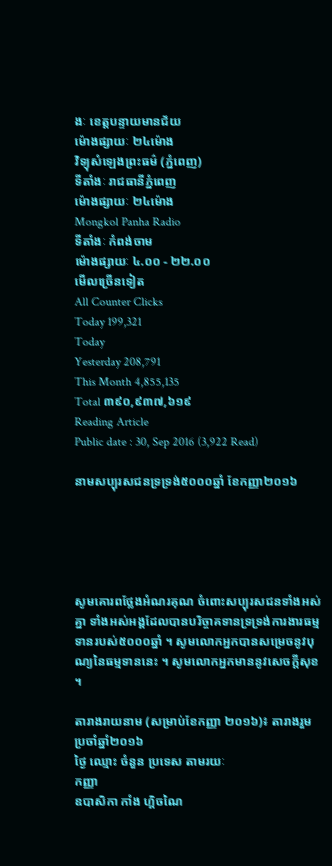ងៈ ខេត្តបន្ទាយមានជ័យ
ម៉ោងផ្សាយៈ ២៤ម៉ោង
វិទ្យុសំឡេងព្រះធម៌ (ភ្នំពេញ)
ទីតាំងៈ រាជធានីភ្នំពេញ
ម៉ោងផ្សាយៈ ២៤ម៉ោង
Mongkol Panha Radio
ទីតាំងៈ កំពង់ចាម
ម៉ោងផ្សាយៈ ៤.០០ - ២២.០០
មើលច្រើនទៀត
All Counter Clicks
Today 199,321
Today
Yesterday 208,791
This Month 4,855,135
Total ៣៩០,៩៣៧,៦១៩
Reading Article
Public date : 30, Sep 2016 (3,922 Read)

នាមសប្បុរសជនទ្រទ្រង់៥០០០ឆ្នាំ ខែកញ្ញា២០១៦





សូមគោរពថ្លែងអំណរគុណ ចំពោះសប្បុរសជនទាំងអស់គ្នា ទាំងអស់អង្គដែលបានបរិច្ចាគទានទ្រទ្រង់ការងារធម្មទានរបស់៥០០០ឆ្នាំ ។ សូមលោកអ្នកបានសម្រេចនូវបុណ្យនៃធម្មទាននេះ ។ សូមលោកអ្នកមាននូវសេចក្តីសុខ ។

តារាងរាយនាម (សម្រាប់ខែកញ្ញា ២០១៦)៖ តារាងរួមប្រចាំឆ្នាំ២០១៦
ថ្ងៃ ឈ្មោះ ចំនួន ប្រទេស តាមរយៈ
កញ្ញា
ឧបាសិកា កាំង ហ្គិចណៃ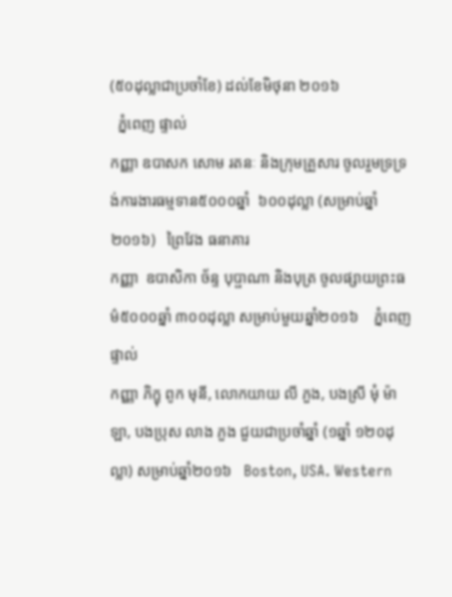(៥០ដុល្លាជាប្រចាំខែ) ដល់ខែមិថុនា ២០១៦
  ភ្នំពេញ ផ្ទាល់
កញ្ញា ឧបាសក សោម រតនៈ និងក្រុមគ្រួសារ ចូលរួមទ្រទ្រង់ការងារធម្មទាន៥០០០ឆ្នាំ  ៦០០ដុល្លា (សម្រាប់ឆ្នាំ២០១៦)   ព្រៃវែង ធនាគារ
កញ្ញា  ឧបាសិកា ច័ន្ទ បុប្ផាណា និងបុត្រ ចូលផ្សាយព្រះធម៌៥០០០ឆ្នាំ ៣០០ដុល្លា សម្រាប់មួយឆ្នាំ២០១៦    ភ្នំពេញ  ផ្ទាល់
កញ្ញា ភិក្ខុ ពូក មុនី, លោកយាយ លី ភួង, បងស្រី មុំ ម៉ាឡា, បងប្រុស លាង ភួង ជួយជាប្រចាំឆ្នាំ (១ឆ្នាំ ១២០ដុល្លា) សម្រាប់ឆ្នាំ២០១៦   Boston, USA. Western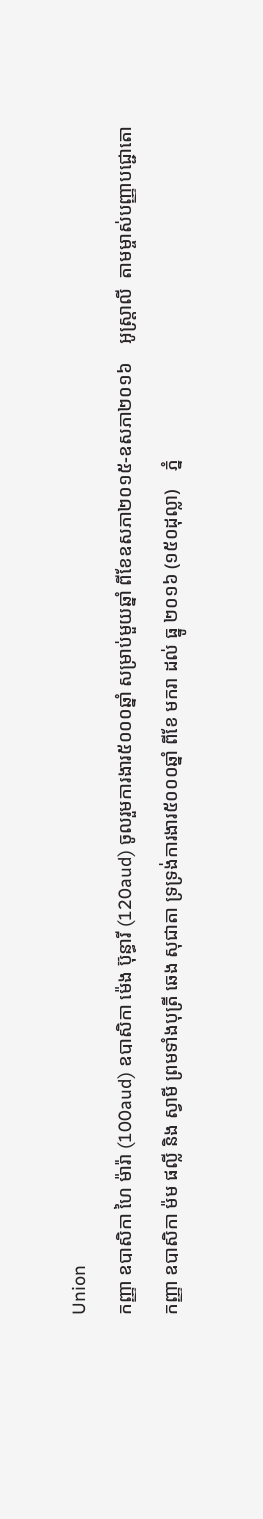Union
កញ្ញា ឧបាសិកា ហៃ ម៉ារ៉ា (100aud) ឧបាសិកា ម៉េង ប៊ុន្ធារី (120aud) ចូលរួមការងារ៥០០០ឆ្នាំ សម្រាប់មួយឆ្នាំ ពីខែឧសភា២០១៥-ឧសភា២០១៦    អូស្ត្រាលី  តាមម្ចាស់បញ្ញាបជ្ជោតោ
កញ្ញា ឧបាសិកា ម៉ម ផល្លី និង ស្វាមី ព្រមទាំងបុត្រី ឆេង សុជាតា ទ្រទ្រង់ការងារ៥០០០ឆ្នាំ ពីខែ មករា ដល់ ធ្នូ ២០១៦ (១៥០ដុល្លា)    ភ្នំ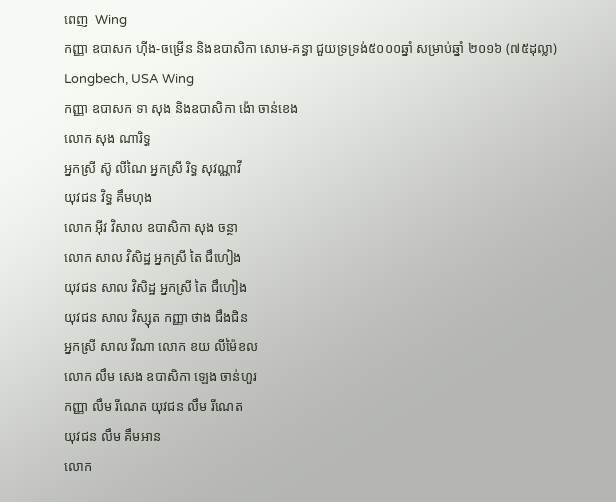ពេញ  Wing
កញ្ញា ឧបាសក ហ៊ីង-ចម្រើន និងឧបាសិកា សោម-គន្ធា ជួយទ្រទ្រង់៥០០០ឆ្នាំ សម្រាប់ឆ្នាំ ២០១៦ (៧៥ដុល្លា)   Longbech, USA Wing
កញ្ញា ឧបាសក ទា សុង និងឧបាសិកា ង៉ោ ចាន់ខេង
លោក សុង ណារិទ្ធ
អ្នកស្រី ស៊ូ លីណៃ អ្នកស្រី រិទ្ធ សុវណ្ណាវី
យុវជន វិទ្ធ គឹមហុង
លោក អ៊ីវ វិសាល ឧបាសិកា សុង ចន្ថា
លោក សាល វិសិដ្ឋ អ្នកស្រី តៃ ជឹហៀង
យុវជន សាល វិសិដ្ឋ អ្នកស្រី តៃ ជឹហៀង
យុវជន សាល វិស្សុត កញ្ញា ថាង ជឹងជិន
អ្នកស្រី សាល វីណា លោក ខយ លីម៉ៃខល
លោក លឹម សេង ឧបាសិកា ឡេង ចាន់ហួរ
កញ្ញា លឹម រីណេត យុវជន លឹម រីណេត
យុវជន លឹម គឹមអាន
លោក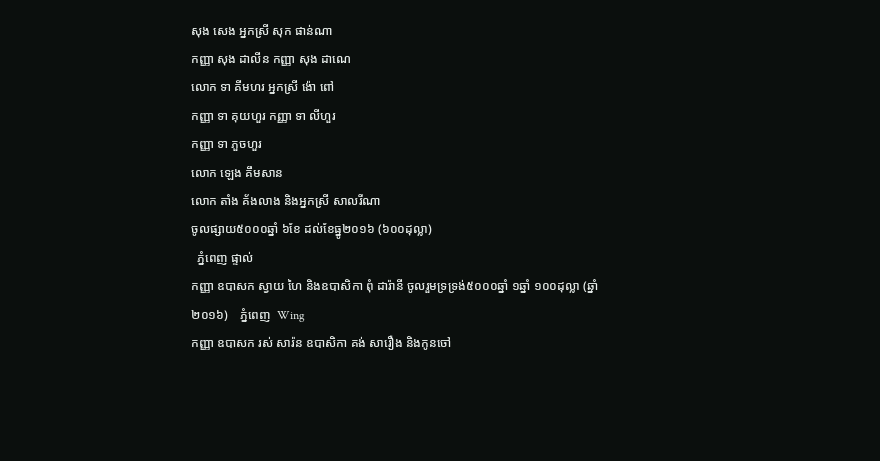សុង សេង អ្នកស្រី សុក ផាន់ណា
កញ្ញា សុង ដាលីន កញ្ញា សុង ដាណេ
លោក ទា គីមហរ អ្នកស្រី ង៉ោ ពៅ
កញ្ញា ទា គុយហួរ កញ្ញា ទា លីហួរ
កញ្ញា ទា ភួចហួរ
លោក ឡេង គឹមសាន
លោក តាំង គ័ងលាង និងអ្នកស្រី សាលរីណា
ចូលផ្សាយ៥០០០ឆ្នាំ ៦ខែ ដល់ខែធ្នូ២០១៦ (៦០០ដុល្លា)
  ភ្នំពេញ ផ្ទាល់
កញ្ញា ឧបាសក ស្វាយ ហៃ និងឧបាសិកា ពុំ ដារ៉ានី ចូលរួមទ្រទ្រង់៥០០០ឆ្នាំ ១ឆ្នាំ ១០០ដុល្លា (ឆ្នាំ២០១៦)    ភ្នំពេញ  Wing
កញ្ញា ឧបាសក រស់ សារ៉ន ឧបាសិកា គង់ សារឿង និងកូនចៅ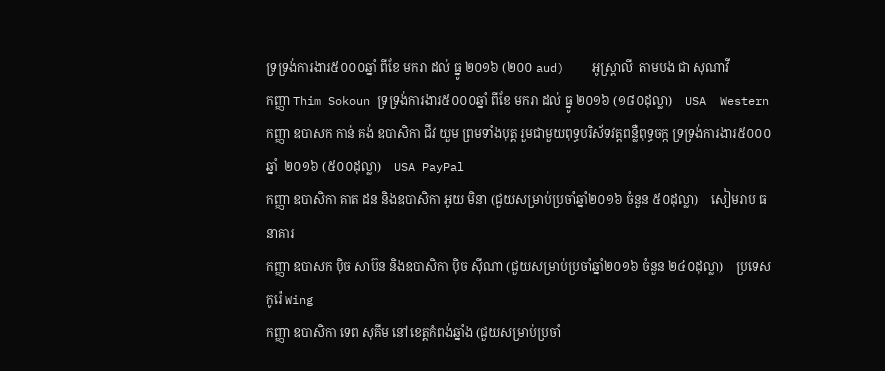ទ្រទ្រង់ការងារ៥០០០ឆ្នាំ ពីខែ មករា ដល់ ធ្នូ ២០១៦ (២០០ aud)    អូស្រ្តាលី  តាមបង ជា សុណាវី
កញ្ញា Thim Sokoun ទ្រទ្រង់ការងារ៥០០០ឆ្នាំ ពីខែ មករា ដល់ ធ្នូ ២០១៦ (១៨០ដុល្លា)    USA  Western
កញ្ញា ឧបាសក កាន់ គង់ ឧបាសិកា ជីវ យួម ព្រមទាំងបុត្ត រួមជាមួយពុទ្ធបរិស័ទវត្តពន្លឺពុទ្ធចក្ក ទ្រទ្រង់ការងារ៥០០០ឆ្នាំ  ២០១៦ (៥០០ដុល្លា)    USA PayPal
កញ្ញា ឧបាសិកា គាត ដន និងឧបាសិកា អូយ មិនា (ជួយសម្រាប់ប្រចាំឆ្នាំ២០១៦ ចំនួន ៥០ដុល្លា)    សៀមរាប ធនាគារ
កញ្ញា ឧបាសក ប៉ិច សាប៊ន និងឧបាសិកា ប៉ិច ស៊ីណា (ជួយសម្រាប់ប្រចាំឆ្នាំ២០១៦ ចំនួន ២៤០ដុល្លា)    ប្រទេសកូរ៉េ Wing
កញ្ញា ឧបាសិកា ទេព សុគីម នៅខេត្តកំពង់ឆ្នាំង (ជួយសម្រាប់ប្រចាំ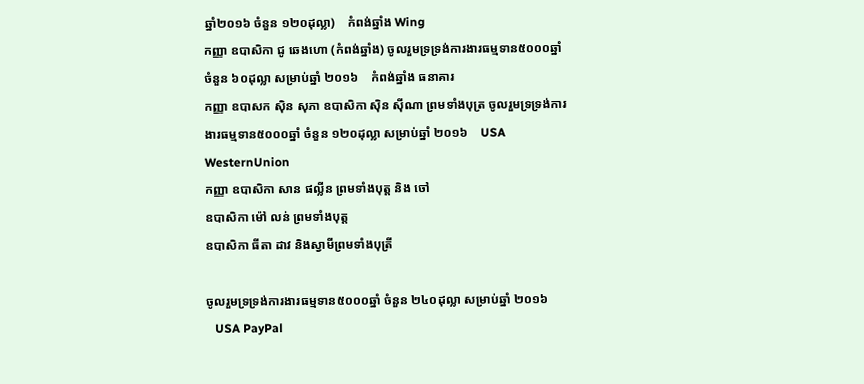ឆ្នាំ២០១៦ ចំនួន ១២០ដុល្លា)    កំពង់ឆ្នាំង Wing
កញ្ញា ឧបាសិកា ជូ ឆេងហោ (កំពង់ឆ្នាំង) ចូលរួមទ្រទ្រង់ការងារធម្មទាន៥០០០ឆ្នាំ ចំនួន ៦០ដុល្លា សម្រាប់ឆ្នាំ ២០១៦    កំពង់ឆ្នាំង ធនាគារ
កញ្ញា ឧបាសក ស៊ិន សុភា ឧបាសិកា ស៊ិន ស៊ីណា ព្រមទាំងបុត្រ ចូលរួមទ្រទ្រង់ការងារធម្មទាន៥០០០ឆ្នាំ ចំនួន ១២០ដុល្លា សម្រាប់ឆ្នាំ ២០១៦    USA WesternUnion
កញ្ញា ឧបាសិកា សាន ផល្លីន ព្រមទាំងបុត្ត និង ចៅ
ឧបាសិកា ម៉ៅ លន់ ព្រមទាំងបុត្ត
ឧបាសិកា ធីតា ដាវ និងស្វាមីព្រមទាំងបុត្រី

ចូលរួមទ្រទ្រង់ការងារធម្មទាន៥០០០ឆ្នាំ ចំនួន ២៤០ដុល្លា សម្រាប់ឆ្នាំ ២០១៦
   USA PayPal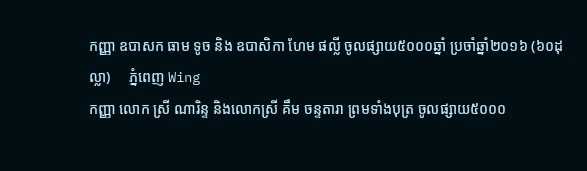កញ្ញា ឧបាសក ធាម ទូច និង ឧបាសិកា ហែម ផល្លី ចូលផ្សាយ៥០០០ឆ្នាំ ប្រចាំឆ្នាំ២០១៦ (៦០ដុល្លា)     ភ្នំពេញ Wing
កញ្ញា លោក ស្រី ណារិន្ទ និងលោកស្រី គឹម ចន្ទតារា ព្រមទាំងបុត្រ ចូលផ្សាយ៥០០០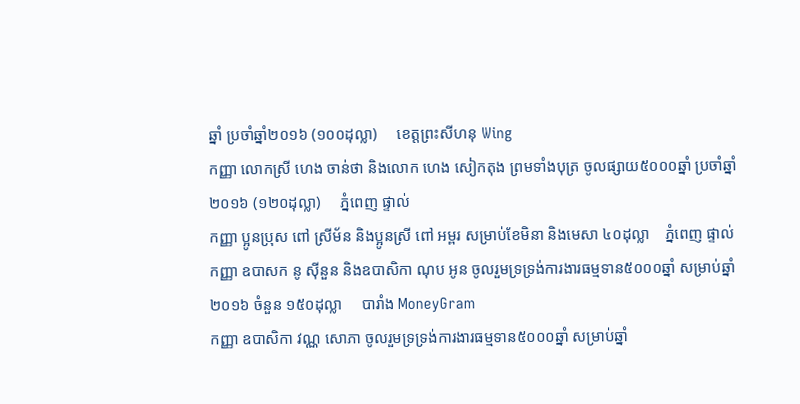ឆ្នាំ ប្រចាំឆ្នាំ២០១៦ (១០០ដុល្លា)     ខេត្តព្រះសីហនុ Wing
កញ្ញា លោកស្រី ហេង ចាន់ថា និងលោក ហេង សៀកតុង ព្រមទាំងបុត្រ ចូលផ្សាយ៥០០០ឆ្នាំ ប្រចាំឆ្នាំ២០១៦ (១២០ដុល្លា)     ភ្នំពេញ ផ្ទាល់
កញ្ញា ប្អូនប្រុស ពៅ ស្រីម័ន និងប្អូនស្រី ពៅ អម្ពរ សម្រាប់ខែមិនា និងមេសា ៤០ដុល្លា    ភ្នំពេញ ផ្ទាល់
កញ្ញា ឧបាសក នូ ស៊ីនួន និងឧបាសិកា ណុប អូន ចូលរួមទ្រទ្រង់ការងារធម្មទាន៥០០០ឆ្នាំ សម្រាប់ឆ្នាំ ២០១៦ ចំនួន ១៥០ដុល្លា     បារាំង MoneyGram
កញ្ញា ឧបាសិកា វណ្ណ សោភា ចូលរួមទ្រទ្រង់ការងារធម្មទាន៥០០០ឆ្នាំ សម្រាប់ឆ្នាំ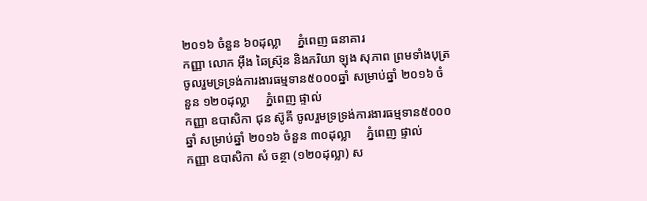២០១៦ ចំនួន ៦០ដុល្លា     ភ្នំពេញ ធនាគារ
កញ្ញា លោក អ៊ឹង ឆៃស្រ៊ុន និងភរិយា ឡុង សុភាព ព្រមទាំងបុត្រ ចូលរួមទ្រទ្រង់ការងារធម្មទាន៥០០០ឆ្នាំ សម្រាប់ឆ្នាំ ២០១៦ ចំនួន ១២០ដុល្លា     ភ្នំពេញ ផ្ទាល់
កញ្ញា ឧបាសិកា ជុន ស៊ូគី ចូលរួមទ្រទ្រង់ការងារធម្មទាន៥០០០ឆ្នាំ សម្រាប់ឆ្នាំ ២០១៦ ចំនួន ៣០ដុល្លា     ភ្នំពេញ ផ្ទាល់
កញ្ញា ឧបាសិកា សំ ចន្ថា (១២០ដុល្លា) ស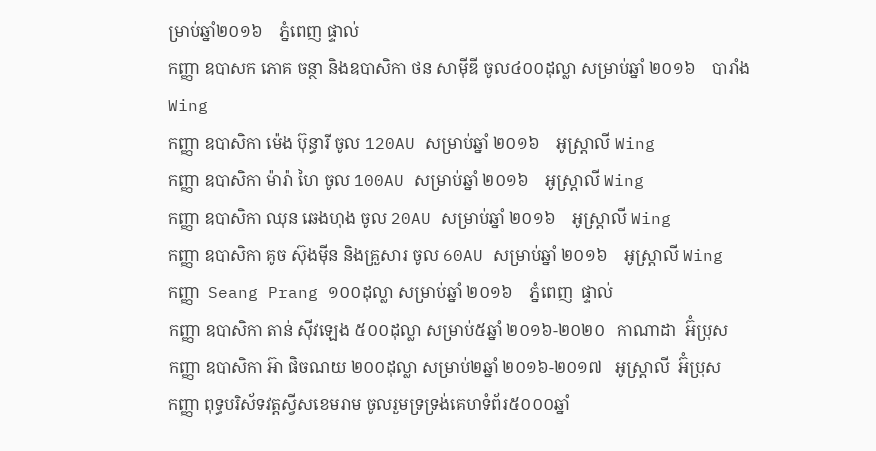ម្រាប់ឆ្នាំ២០១៦    ភ្នំពេញ ផ្ទាល់
កញ្ញា ឧបាសក ភោគ ចន្ថា និងឧបាសិកា ថន សាម៉ីឌី ចូល៤០០ដុល្លា សម្រាប់ឆ្នាំ ២០១៦    បារាំង Wing
កញ្ញា ឧបាសិកា ម៉េង ប៊ុន្ធារី ចូល 120AU សម្រាប់ឆ្នាំ ២០១៦    អូស្រ្តាលី Wing
កញ្ញា ឧបាសិកា ម៉ារ៉ា ហៃ ចូល 100AU សម្រាប់ឆ្នាំ ២០១៦    អូស្រ្តាលី Wing
កញ្ញា ឧបាសិកា ឈុន ឆេងហុង ចូល 20AU សម្រាប់ឆ្នាំ ២០១៦    អូស្រ្តាលី Wing
កញ្ញា ឧបាសិកា គូច ស៊ុងម៉ីន និងគ្រួសារ ចូល 60AU សម្រាប់ឆ្នាំ ២០១៦    អូស្រ្តាលី Wing
កញ្ញា  Seang Prang ១០០ដុល្លា សម្រាប់ឆ្នាំ ២០១៦    ភ្នំពេញ  ផ្ទាល់
កញ្ញា ឧបាសិកា តាន់ ស៊ីវឡេង ៥០០ដុល្លា សម្រាប់៥ឆ្នាំ ២០១៦-២០២០   កាណាដា  អ៊ំប្រុស
កញ្ញា ឧបាសិកា អ៊ា ផិចណយ ២០០ដុល្លា សម្រាប់២ឆ្នាំ ២០១៦-២០១៧   អូស្ត្រាលី  អ៊ំប្រុស
កញ្ញា ពុទ្ធបរិស័ទវត្តស្វីសខេមរាម ចូលរួមទ្រទ្រង់គេហទំព័រ៥០០០ឆ្នាំ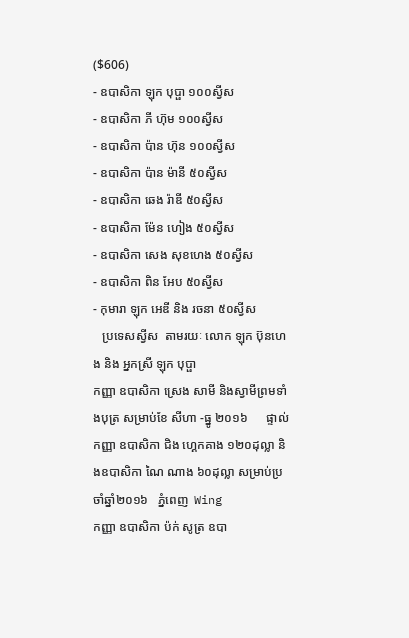($606)
- ឧបាសិកា ឡុក បុប្ផា ១០០ស្វីស
- ឧបាសិកា ភី ហ៊ុម ១០០ស្វីស
- ឧបាសិកា ប៉ាន ហ៊ុន ១០០ស្វីស
- ឧបាសិកា ប៉ាន ម៉ានី ៥០ស្វីស
- ឧបាសិកា ឆេង រ៉ាឌី ៥០ស្វីស
- ឧបាសិកា ម៉ែន ហៀង ៥០ស្វីស
- ឧបាសិកា សេង សុខហេង ៥០ស្វីស
- ឧបាសិកា ពិន អែប ៥០ស្វីស
- កុមារា ឡុក អេឌី និង រចនា ៥០ស្វីស
   ប្រទេសស្វីស  តាមរយៈ លោក ឡុក ប៊ុនហេង និង អ្នកស្រី ឡុក បុប្ផា
កញ្ញា ឧបាសិកា ស្រេង សាមី និងស្វាមីព្រមទាំងបុត្រ សម្រាប់ខែ សីហា -ធ្នូ ២០១៦      ផ្ទាល់
កញ្ញា ឧបាសិកា ជិង ហ្គេកគាង ១២០ដុល្លា និងឧបាសិកា ណៃ ណាង ៦០ដុល្លា សម្រាប់ប្រចាំឆ្នាំ២០១៦   ភ្នំពេញ  Wing
កញ្ញា ឧបាសិកា ប៉ក់ សូត្រ ឧបា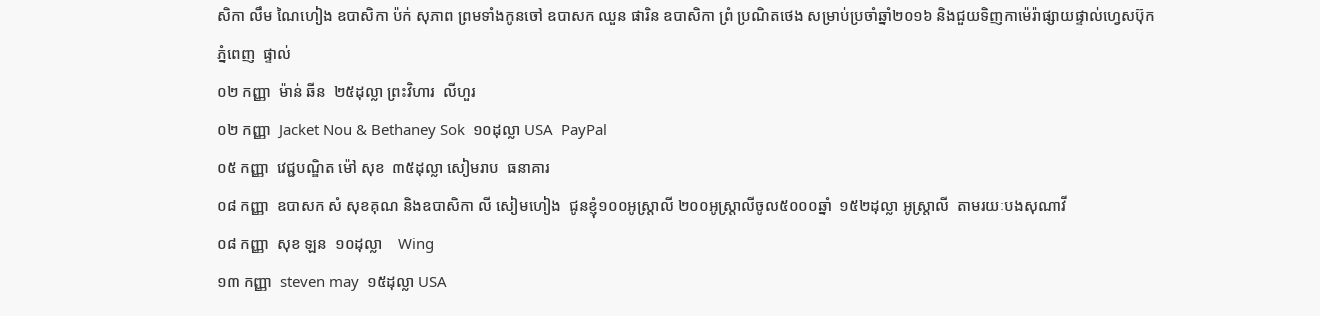សិកា លឹម ណៃហៀង ឧបាសិកា ប៉ក់ សុភាព ព្រមទាំងកូនចៅ ឧបាសក ឈួន ផារិន ឧបាសិកា ព្រំ ប្រណិតថេង សម្រាប់ប្រចាំឆ្នាំ២០១៦ និងជួយទិញកាម៉េរ៉ាផ្សាយផ្ទាល់ហ្វេសប៊ុក    ភ្នំពេញ  ផ្ទាល់
០២ កញ្ញា  ម៉ាន់ ឆីន  ២៥ដុល្លា ព្រះវិហារ  លីហួរ
០២ កញ្ញា  Jacket Nou & Bethaney Sok  ១០ដុល្លា USA  PayPal
០៥ កញ្ញា  វេជ្ជបណ្ឌិត ម៉ៅ សុខ  ៣៥ដុល្លា សៀមរាប  ធនាគារ
០៨ កញ្ញា  ឧបាសក សំ សុខគុណ និងឧបាសិកា លី សៀមហៀង  ជូនខ្ញុំ១០០អូស្រ្តាលី ២០០អូស្រ្តាលីចូល៥០០០ឆ្នាំ  ១៥២ដុល្លា អូស្រ្តាលី  តាមរយៈបងសុណាវី
០៨ កញ្ញា  សុខ ឡន  ១០ដុល្លា    Wing
១៣ កញ្ញា  steven may  ១៥ដុល្លា USA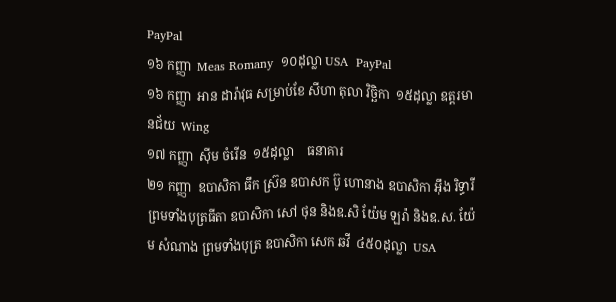PayPal
១៦ កញ្ញា  Meas Romany  ១០ដុល្លា USA  PayPal
១៦ កញ្ញា  អាន ដារ៉ាវុធ សម្រាប់ខែ សីហា តុលា វិច្ឆិកា  ១៥ដុល្លា ឧត្តរមានជ័យ  Wing
១៧ កញ្ញា  ស៊ីម ចំរើន  ១៥ដុល្លា    ធនាគារ
២១ កញ្ញា  ឧបាសិកា ធឹក ស្រ៊ន ឧបាសក ប៊ូ ហោនាង ឧបាសិកា អ៊ឹង រិទ្ធារី ព្រមទាំងបុត្រធីតា ឧបាសិកា សៅ ថុន និងឧ.សិ យ៉ែម ឡរ៉ា និងឧ.ស. យ៉ែម សំណាង ព្រមទាំងបុត្រ ឧបាសិកា សេក ឆវី  ៤៥០ដុល្លា  USA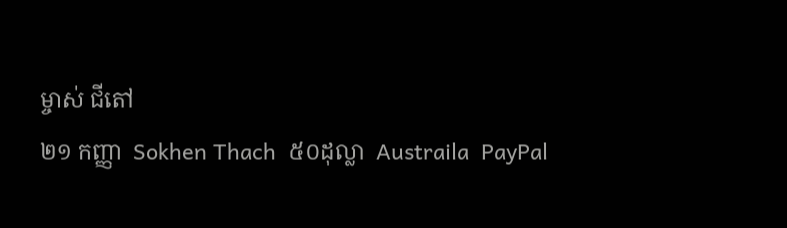ម្ចាស់ ជីតៅ
២១ កញ្ញា  Sokhen Thach  ៥០ដុល្លា  Austraila  PayPal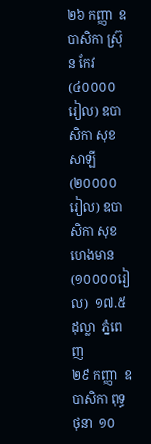២៦ កញ្ញា  ឧបាសិកា ស្រ៊ុន កែវ (៤០០០០រៀល) ឧបាសិកា សុខ សាឡី (២០០០០រៀល) ឧបាសិកា សុខ ហេងមាន (១០០០០រៀល)  ១៧.៥ដុល្លា  ភ្នំពេញ
២៩ កញ្ញា  ឧបាសិកា ពុទ្ធ ថុនា  ១០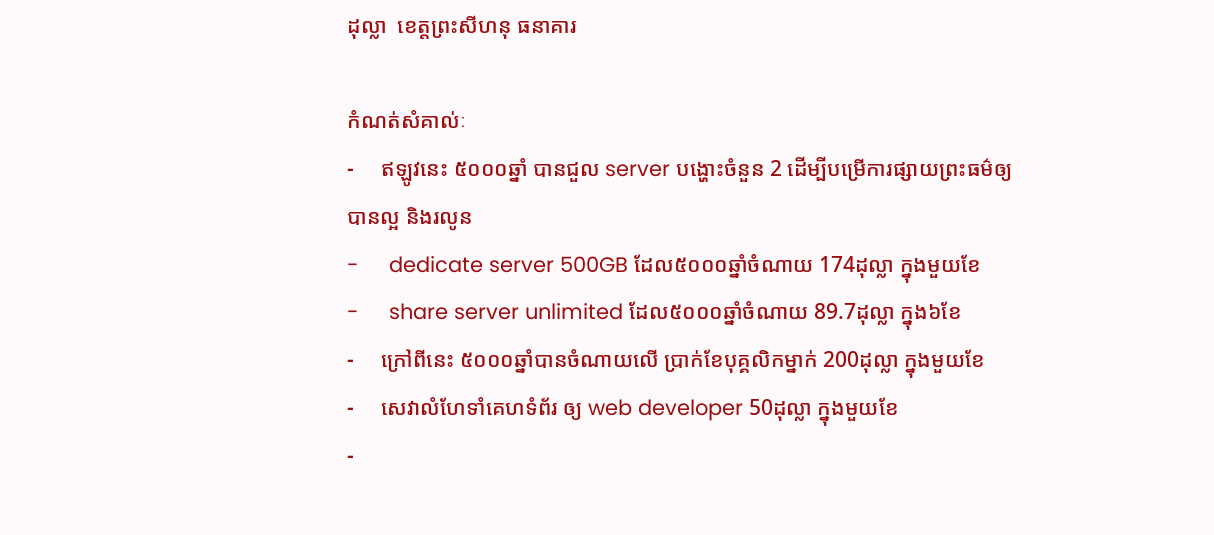ដុល្លា  ខេត្តព្រះសីហនុ ធនាគារ

កំណត់សំគាល់ៈ
-     ឥឡូវនេះ ៥០០០ឆ្នាំ បានជួល server បង្ហោះចំនួន 2 ដើម្បីបម្រើការផ្សាយព្រះធម៌ឲ្យបានល្អ និងរលូន
-     dedicate server 500GB ដែល៥០០០ឆ្នាំចំណាយ 174ដុល្លា ក្នុងមួយខែ
-     share server unlimited ដែល៥០០០ឆ្នាំចំណាយ 89.7ដុល្លា ក្នុង៦ខែ
-     ក្រៅពីនេះ ៥០០០ឆ្នាំបានចំណាយលើ ប្រាក់ខែបុគ្គលិកម្នាក់ 200ដុល្លា ក្នុងមួយខែ
-     សេវាលំហែទាំគេហទំព័រ ឲ្យ web developer 50ដុល្លា ក្នុងមួយខែ
-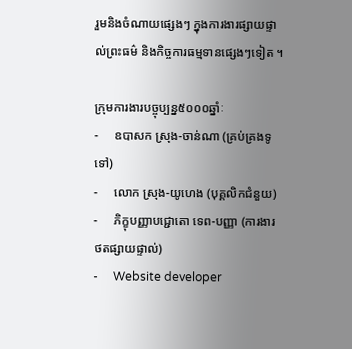រួមនិងចំណាយផ្សេងៗ ក្នុងការងារផ្សាយផ្ទាល់ព្រះធម៌ និងកិច្ចការធម្មទានផ្សេងៗទៀត ។

ក្រុមការងារបច្ចុប្បន្ន៥០០០ឆ្នាំៈ
-     ឧបាសក ស្រុង-ចាន់ណា (គ្រប់គ្រងទូទៅ)
-     លោក ស្រុង-យូហេង (បុគ្គលិកជំនួយ)
-     ភិក្ខុបញ្ញាបជ្ជោតោ ទេព-បញ្ញា (ការងារថតផ្សាយផ្ទាល់)
-     Website developer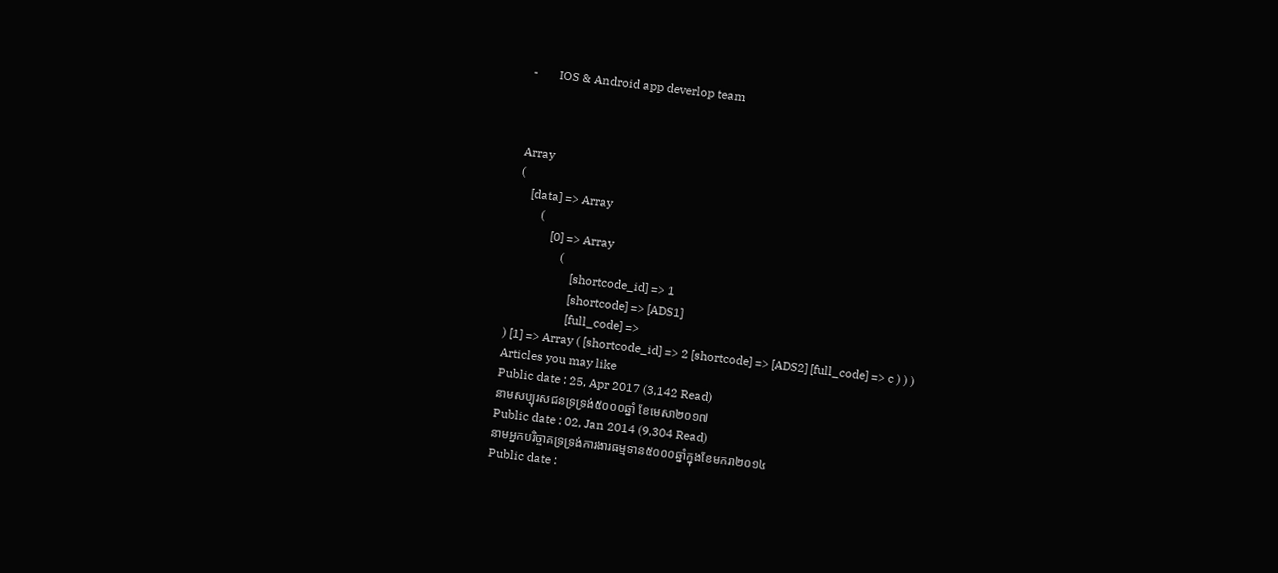-       IOS & Android app deverlop team



Array
(
    [data] => Array
        (
            [0] => Array
                (
                    [shortcode_id] => 1
                    [shortcode] => [ADS1]
                    [full_code] =>
) [1] => Array ( [shortcode_id] => 2 [shortcode] => [ADS2] [full_code] => c ) ) )
Articles you may like
Public date : 25, Apr 2017 (3,142 Read)
នាមសប្បុរសជនទ្រទ្រង់៥០០០ឆ្នាំ ខែមេសា២០១៧
Public date : 02, Jan 2014 (9,304 Read)
នាមអ្នកបរិច្ចាគទ្រទ្រង់ការងារធម្មទាន៥០០០ឆ្នាំក្នុងខែមករា២០១៤
Public date :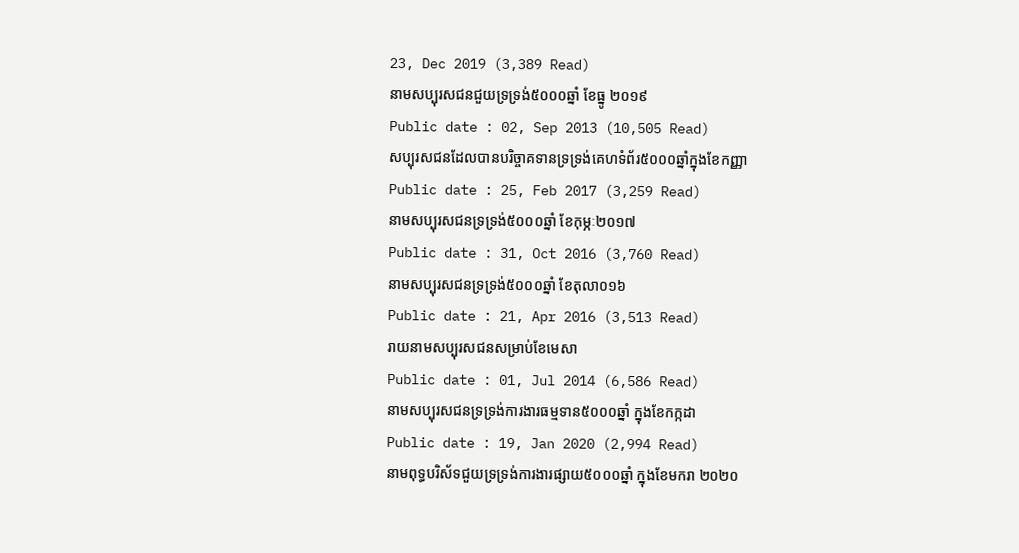23, Dec 2019 (3,389 Read)
នាមសប្បុរសជនជួយទ្រទ្រង់៥០០០ឆ្នាំ ខែធ្នូ ២០១៩
Public date : 02, Sep 2013 (10,505 Read)
សប្បុរសជនដែលបានបរិច្ចាគទានទ្រទ្រង់គេហទំព័រ៥០០០ឆ្នាំក្នុងខែកញ្ញា
Public date : 25, Feb 2017 (3,259 Read)
នាមសប្បុរសជនទ្រទ្រង់៥០០០ឆ្នាំ ខែកុម្ភៈ២០១៧
Public date : 31, Oct 2016 (3,760 Read)
នាមសប្បុរសជនទ្រទ្រង់៥០០០ឆ្នាំ ខែតុលា០១៦
Public date : 21, Apr 2016 (3,513 Read)
រាយនាមសប្បុរសជនសម្រាប់ខែមេសា
Public date : 01, Jul 2014 (6,586 Read)
នាមសប្បុរសជនទ្រទ្រង់ការងារធម្មទាន៥០០០ឆ្នាំ ក្នុងខែកក្កដា
Public date : 19, Jan 2020 (2,994 Read)
នាមពុទ្ធបរិស័ទជួយទ្រទ្រង់ការងារផ្សាយ៥០០០ឆ្នាំ ក្នុងខែមករា ២០២០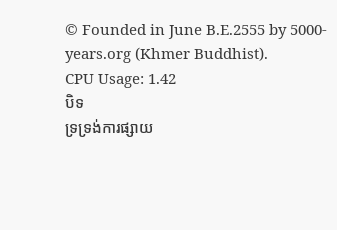© Founded in June B.E.2555 by 5000-years.org (Khmer Buddhist).
CPU Usage: 1.42
បិទ
ទ្រទ្រង់ការផ្សាយ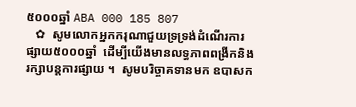៥០០០ឆ្នាំ ABA 000 185 807
   ✿  សូមលោកអ្នកករុណាជួយទ្រទ្រង់ដំណើរការផ្សាយ៥០០០ឆ្នាំ  ដើម្បីយើងមានលទ្ធភាពពង្រីកនិងរក្សាបន្តការផ្សាយ ។  សូមបរិច្ចាគទានមក ឧបាសក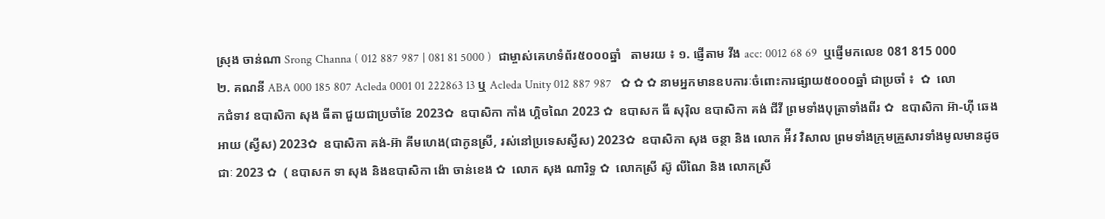ស្រុង ចាន់ណា Srong Channa ( 012 887 987 | 081 81 5000 )  ជាម្ចាស់គេហទំព័រ៥០០០ឆ្នាំ   តាមរយ ៖ ១. ផ្ញើតាម វីង acc: 0012 68 69  ឬផ្ញើមកលេខ 081 815 000 ២. គណនី ABA 000 185 807 Acleda 0001 01 222863 13 ឬ Acleda Unity 012 887 987   ✿ ✿ ✿ នាមអ្នកមានឧបការៈចំពោះការផ្សាយ៥០០០ឆ្នាំ ជាប្រចាំ ៖  ✿  លោកជំទាវ ឧបាសិកា សុង ធីតា ជួយជាប្រចាំខែ 2023✿  ឧបាសិកា កាំង ហ្គិចណៃ 2023 ✿  ឧបាសក ធី សុរ៉ិល ឧបាសិកា គង់ ជីវី ព្រមទាំងបុត្រាទាំងពីរ ✿  ឧបាសិកា អ៊ា-ហុី ឆេងអាយ (ស្វីស) 2023✿  ឧបាសិកា គង់-អ៊ា គីមហេង(ជាកូនស្រី, រស់នៅប្រទេសស្វីស) 2023✿  ឧបាសិកា សុង ចន្ថា និង លោក អ៉ីវ វិសាល ព្រមទាំងក្រុមគ្រួសារទាំងមូលមានដូចជាៈ 2023 ✿  ( ឧបាសក ទា សុង និងឧបាសិកា ង៉ោ ចាន់ខេង ✿  លោក សុង ណារិទ្ធ ✿  លោកស្រី ស៊ូ លីណៃ និង លោកស្រី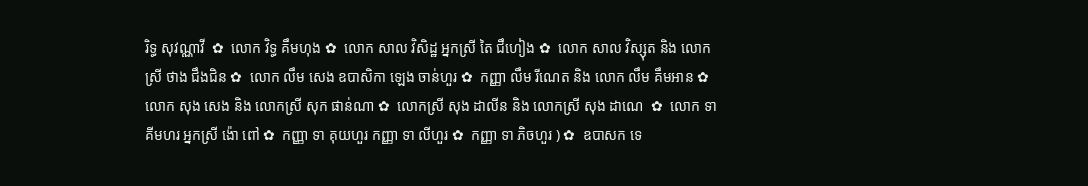រិទ្ធ សុវណ្ណាវី  ✿  លោក វិទ្ធ គឹមហុង ✿  លោក សាល វិសិដ្ឋ អ្នកស្រី តៃ ជឹហៀង ✿  លោក សាល វិស្សុត និង លោកស្រី ថាង ជឹងជិន ✿  លោក លឹម សេង ឧបាសិកា ឡេង ចាន់ហួរ ✿  កញ្ញា លឹម រីណេត និង លោក លឹម គឹមអាន ✿  លោក សុង សេង និង លោកស្រី សុក ផាន់ណា ✿  លោកស្រី សុង ដាលីន និង លោកស្រី សុង ដាណេ  ✿  លោក ទា គីមហរ អ្នកស្រី ង៉ោ ពៅ ✿  កញ្ញា ទា គុយហួរ កញ្ញា ទា លីហួរ ✿  កញ្ញា ទា ភិចហួរ ) ✿  ឧបាសក ទេ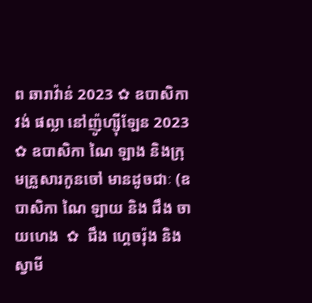ព ឆារាវ៉ាន់ 2023 ✿ ឧបាសិកា វង់ ផល្លា នៅញ៉ូហ្ស៊ីឡែន 2023  ✿ ឧបាសិកា ណៃ ឡាង និងក្រុមគ្រួសារកូនចៅ មានដូចជាៈ (ឧបាសិកា ណៃ ឡាយ និង ជឹង ចាយហេង  ✿  ជឹង ហ្គេចរ៉ុង និង ស្វាមី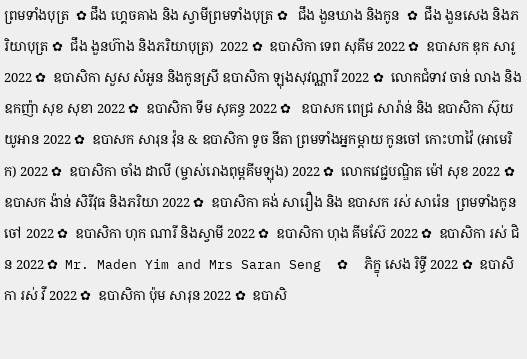ព្រមទាំងបុត្រ  ✿ ជឹង ហ្គេចគាង និង ស្វាមីព្រមទាំងបុត្រ ✿   ជឹង ងួនឃាង និងកូន  ✿  ជឹង ងួនសេង និងភរិយាបុត្រ ✿  ជឹង ងួនហ៊ាង និងភរិយាបុត្រ)  2022 ✿  ឧបាសិកា ទេព សុគីម 2022 ✿  ឧបាសក ឌុក សារូ 2022 ✿  ឧបាសិកា សួស សំអូន និងកូនស្រី ឧបាសិកា ឡុងសុវណ្ណារី 2022 ✿  លោកជំទាវ ចាន់ លាង និង ឧកញ៉ា សុខ សុខា 2022 ✿  ឧបាសិកា ទីម សុគន្ធ 2022 ✿   ឧបាសក ពេជ្រ សារ៉ាន់ និង ឧបាសិកា ស៊ុយ យូអាន 2022 ✿  ឧបាសក សារុន វ៉ុន & ឧបាសិកា ទូច នីតា ព្រមទាំងអ្នកម្តាយ កូនចៅ កោះហាវ៉ៃ (អាមេរិក) 2022 ✿  ឧបាសិកា ចាំង ដាលី (ម្ចាស់រោងពុម្ពគីមឡុង) 2022 ✿  លោកវេជ្ជបណ្ឌិត ម៉ៅ សុខ 2022 ✿  ឧបាសក ង៉ាន់ សិរីវុធ និងភរិយា 2022 ✿  ឧបាសិកា គង់ សារឿង និង ឧបាសក រស់ សារ៉េន  ព្រមទាំងកូនចៅ 2022 ✿  ឧបាសិកា ហុក ណារី និងស្វាមី 2022 ✿  ឧបាសិកា ហុង គីមស៊ែ 2022 ✿  ឧបាសិកា រស់ ជិន 2022 ✿  Mr. Maden Yim and Mrs Saran Seng  ✿  ភិក្ខុ សេង រិទ្ធី 2022 ✿  ឧបាសិកា រស់ វី 2022 ✿  ឧបាសិកា ប៉ុម សារុន 2022 ✿  ឧបាសិ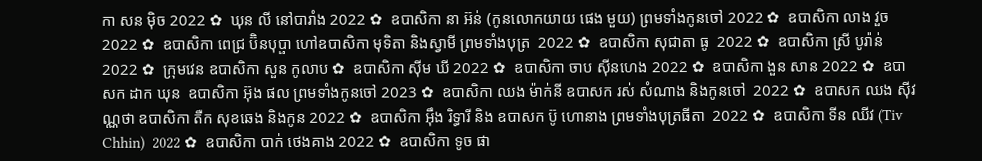កា សន ម៉ិច 2022 ✿  ឃុន លី នៅបារាំង 2022 ✿  ឧបាសិកា នា អ៊ន់ (កូនលោកយាយ ផេង មួយ) ព្រមទាំងកូនចៅ 2022 ✿  ឧបាសិកា លាង វួច  2022 ✿  ឧបាសិកា ពេជ្រ ប៊ិនបុប្ផា ហៅឧបាសិកា មុទិតា និងស្វាមី ព្រមទាំងបុត្រ  2022 ✿  ឧបាសិកា សុជាតា ធូ  2022 ✿  ឧបាសិកា ស្រី បូរ៉ាន់ 2022 ✿  ក្រុមវេន ឧបាសិកា សួន កូលាប ✿  ឧបាសិកា ស៊ីម ឃី 2022 ✿  ឧបាសិកា ចាប ស៊ីនហេង 2022 ✿  ឧបាសិកា ងួន សាន 2022 ✿  ឧបាសក ដាក ឃុន  ឧបាសិកា អ៊ុង ផល ព្រមទាំងកូនចៅ 2023 ✿  ឧបាសិកា ឈង ម៉ាក់នី ឧបាសក រស់ សំណាង និងកូនចៅ  2022 ✿  ឧបាសក ឈង សុីវណ្ណថា ឧបាសិកា តឺក សុខឆេង និងកូន 2022 ✿  ឧបាសិកា អុឹង រិទ្ធារី និង ឧបាសក ប៊ូ ហោនាង ព្រមទាំងបុត្រធីតា  2022 ✿  ឧបាសិកា ទីន ឈីវ (Tiv Chhin)  2022 ✿  ឧបាសិកា បាក់ ថេងគាង 2022 ✿  ឧបាសិកា ទូច ផា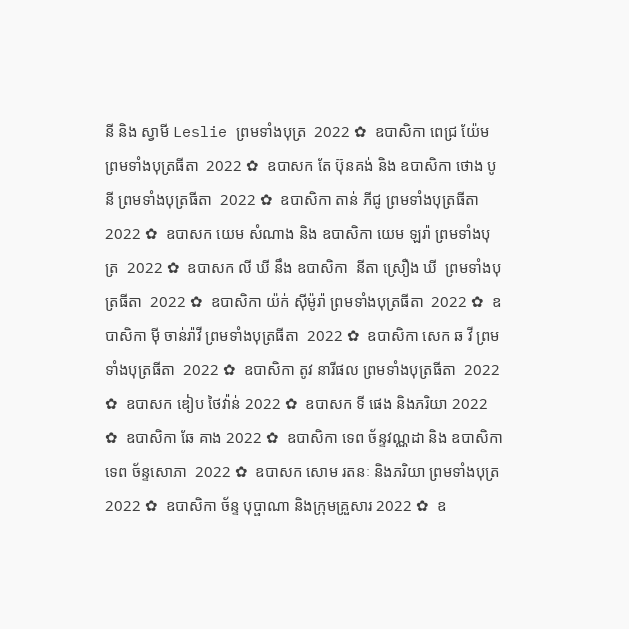នី និង ស្វាមី Leslie ព្រមទាំងបុត្រ  2022 ✿  ឧបាសិកា ពេជ្រ យ៉ែម ព្រមទាំងបុត្រធីតា  2022 ✿  ឧបាសក តែ ប៊ុនគង់ និង ឧបាសិកា ថោង បូនី ព្រមទាំងបុត្រធីតា  2022 ✿  ឧបាសិកា តាន់ ភីជូ ព្រមទាំងបុត្រធីតា  2022 ✿  ឧបាសក យេម សំណាង និង ឧបាសិកា យេម ឡរ៉ា ព្រមទាំងបុត្រ  2022 ✿  ឧបាសក លី ឃី នឹង ឧបាសិកា  នីតា ស្រឿង ឃី  ព្រមទាំងបុត្រធីតា  2022 ✿  ឧបាសិកា យ៉ក់ សុីម៉ូរ៉ា ព្រមទាំងបុត្រធីតា  2022 ✿  ឧបាសិកា មុី ចាន់រ៉ាវី ព្រមទាំងបុត្រធីតា  2022 ✿  ឧបាសិកា សេក ឆ វី ព្រមទាំងបុត្រធីតា  2022 ✿  ឧបាសិកា តូវ នារីផល ព្រមទាំងបុត្រធីតា  2022 ✿  ឧបាសក ឌៀប ថៃវ៉ាន់ 2022 ✿  ឧបាសក ទី ផេង និងភរិយា 2022 ✿  ឧបាសិកា ឆែ គាង 2022 ✿  ឧបាសិកា ទេព ច័ន្ទវណ្ណដា និង ឧបាសិកា ទេព ច័ន្ទសោភា  2022 ✿  ឧបាសក សោម រតនៈ និងភរិយា ព្រមទាំងបុត្រ  2022 ✿  ឧបាសិកា ច័ន្ទ បុប្ផាណា និងក្រុមគ្រួសារ 2022 ✿  ឧ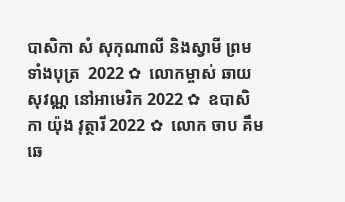បាសិកា សំ សុកុណាលី និងស្វាមី ព្រមទាំងបុត្រ  2022 ✿  លោកម្ចាស់ ឆាយ សុវណ្ណ នៅអាមេរិក 2022 ✿  ឧបាសិកា យ៉ុង វុត្ថារី 2022 ✿  លោក ចាប គឹមឆេ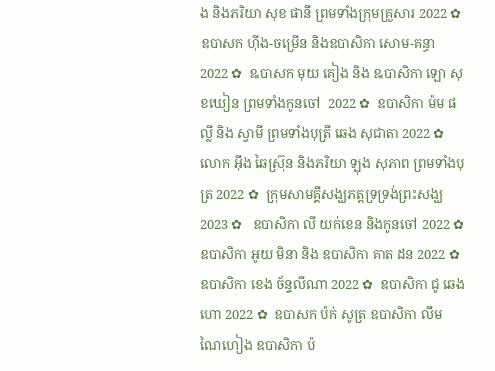ង និងភរិយា សុខ ផានី ព្រមទាំងក្រុមគ្រួសារ 2022 ✿  ឧបាសក ហ៊ីង-ចម្រើន និងឧបាសិកា សោម-គន្ធា 2022 ✿  ឩបាសក មុយ គៀង និង ឩបាសិកា ឡោ សុខឃៀន ព្រមទាំងកូនចៅ  2022 ✿  ឧបាសិកា ម៉ម ផល្លី និង ស្វាមី ព្រមទាំងបុត្រី ឆេង សុជាតា 2022 ✿  លោក អ៊ឹង ឆៃស្រ៊ុន និងភរិយា ឡុង សុភាព ព្រមទាំងបុត្រ 2022 ✿  ក្រុមសាមគ្គីសង្ឃភត្តទ្រទ្រង់ព្រះសង្ឃ 2023 ✿   ឧបាសិកា លី យក់ខេន និងកូនចៅ 2022 ✿   ឧបាសិកា អូយ មិនា និង ឧបាសិកា គាត ដន 2022 ✿  ឧបាសិកា ខេង ច័ន្ទលីណា 2022 ✿  ឧបាសិកា ជូ ឆេងហោ 2022 ✿  ឧបាសក ប៉ក់ សូត្រ ឧបាសិកា លឹម ណៃហៀង ឧបាសិកា ប៉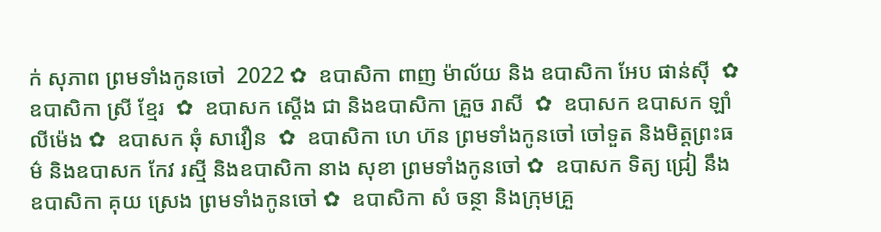ក់ សុភាព ព្រមទាំងកូនចៅ  2022 ✿  ឧបាសិកា ពាញ ម៉ាល័យ និង ឧបាសិកា អែប ផាន់ស៊ី  ✿  ឧបាសិកា ស្រី ខ្មែរ  ✿  ឧបាសក ស្តើង ជា និងឧបាសិកា គ្រួច រាសី  ✿  ឧបាសក ឧបាសក ឡាំ លីម៉េង ✿  ឧបាសក ឆុំ សាវឿន  ✿  ឧបាសិកា ហេ ហ៊ន ព្រមទាំងកូនចៅ ចៅទួត និងមិត្តព្រះធម៌ និងឧបាសក កែវ រស្មី និងឧបាសិកា នាង សុខា ព្រមទាំងកូនចៅ ✿  ឧបាសក ទិត្យ ជ្រៀ នឹង ឧបាសិកា គុយ ស្រេង ព្រមទាំងកូនចៅ ✿  ឧបាសិកា សំ ចន្ថា និងក្រុមគ្រួ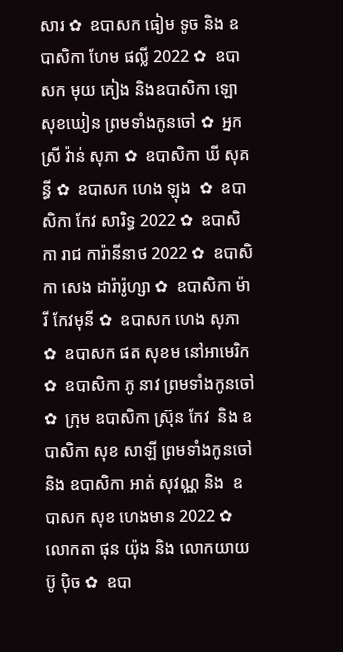សារ ✿  ឧបាសក ធៀម ទូច និង ឧបាសិកា ហែម ផល្លី 2022 ✿  ឧបាសក មុយ គៀង និងឧបាសិកា ឡោ សុខឃៀន ព្រមទាំងកូនចៅ ✿  អ្នកស្រី វ៉ាន់ សុភា ✿  ឧបាសិកា ឃី សុគន្ធី ✿  ឧបាសក ហេង ឡុង  ✿  ឧបាសិកា កែវ សារិទ្ធ 2022 ✿  ឧបាសិកា រាជ ការ៉ានីនាថ 2022 ✿  ឧបាសិកា សេង ដារ៉ារ៉ូហ្សា ✿  ឧបាសិកា ម៉ារី កែវមុនី ✿  ឧបាសក ហេង សុភា  ✿  ឧបាសក ផត សុខម នៅអាមេរិក  ✿  ឧបាសិកា ភូ នាវ ព្រមទាំងកូនចៅ ✿  ក្រុម ឧបាសិកា ស្រ៊ុន កែវ  និង ឧបាសិកា សុខ សាឡី ព្រមទាំងកូនចៅ និង ឧបាសិកា អាត់ សុវណ្ណ និង  ឧបាសក សុខ ហេងមាន 2022 ✿  លោកតា ផុន យ៉ុង និង លោកយាយ ប៊ូ ប៉ិច ✿  ឧបា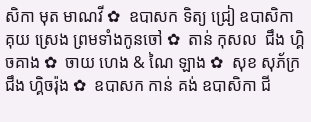សិកា មុត មាណវី ✿  ឧបាសក ទិត្យ ជ្រៀ ឧបាសិកា គុយ ស្រេង ព្រមទាំងកូនចៅ ✿  តាន់ កុសល  ជឹង ហ្គិចគាង ✿  ចាយ ហេង & ណៃ ឡាង ✿  សុខ សុភ័ក្រ ជឹង ហ្គិចរ៉ុង ✿  ឧបាសក កាន់ គង់ ឧបាសិកា ជី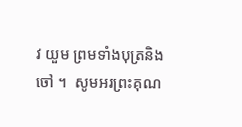វ យួម ព្រមទាំងបុត្រនិង ចៅ ។  សូមអរព្រះគុណ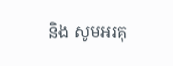និង សូមអរគុ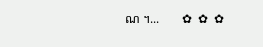ណ ។...       ✿  ✿  ✿